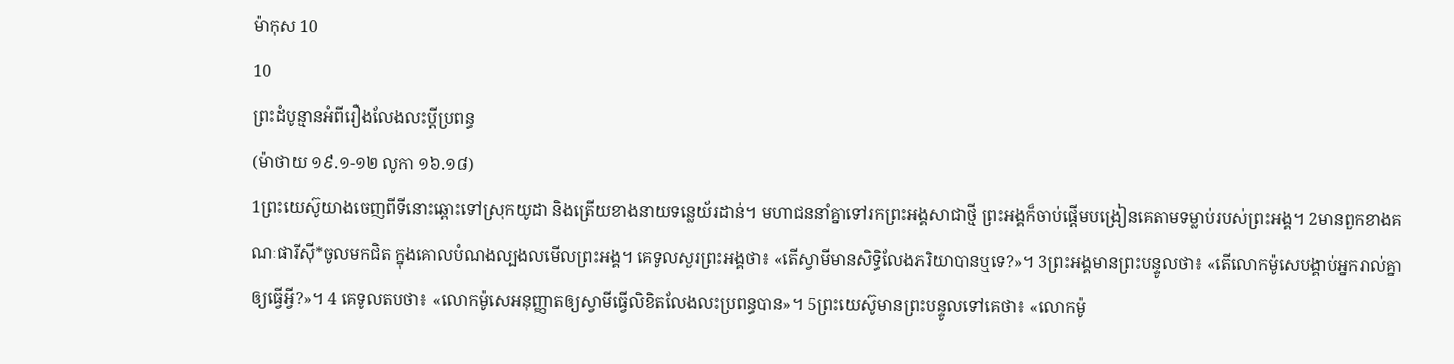ម៉ាកុស 10
10
ព្រះដំបូន្មានអំពីរឿងលែងលះប្ដីប្រពន្ធ
(ម៉ាថាយ ១៩.១-១២ លូកា ១៦.១៨)
1ព្រះយេស៊ូយាងចេញពីទីនោះឆ្ពោះទៅស្រុកយូដា និងត្រើយខាងនាយទន្លេយ័រដាន់។ មហាជននាំគ្នាទៅរកព្រះអង្គសាជាថ្មី ព្រះអង្គក៏ចាប់ផ្ដើមបង្រៀនគេតាមទម្លាប់របស់ព្រះអង្គ។ 2មានពួកខាងគណៈផារីស៊ី*ចូលមកជិត ក្នុងគោលបំណងល្បងលមើលព្រះអង្គ។ គេទូលសួរព្រះអង្គថា៖ «តើស្វាមីមានសិទ្ធិលែងភរិយាបានឬទេ?»។ 3ព្រះអង្គមានព្រះបន្ទូលថា៖ «តើលោកម៉ូសេបង្គាប់អ្នករាល់គ្នាឲ្យធ្វើអ្វី?»។ 4 គេទូលតបថា៖ «លោកម៉ូសេអនុញ្ញាតឲ្យស្វាមីធ្វើលិខិតលែងលះប្រពន្ធបាន»។ 5ព្រះយេស៊ូមានព្រះបន្ទូលទៅគេថា៖ «លោកម៉ូ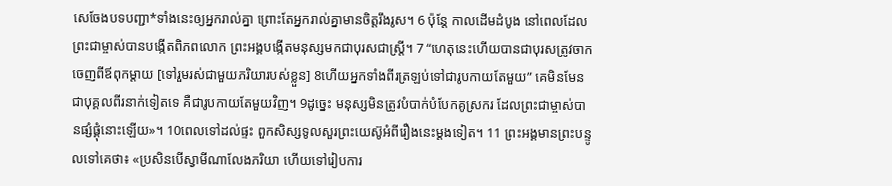សេចែងបទបញ្ជា*ទាំងនេះឲ្យអ្នករាល់គ្នា ព្រោះតែអ្នករាល់គ្នាមានចិត្តរឹងរូស។ 6 ប៉ុន្តែ កាលដើមដំបូង នៅពេលដែលព្រះជាម្ចាស់បានបង្កើតពិភពលោក ព្រះអង្គបង្កើតមនុស្សមកជាបុរសជាស្ត្រី។ 7 “ហេតុនេះហើយបានជាបុរសត្រូវចាកចេញពីឪពុកម្ដាយ [ទៅរួមរស់ជាមួយភរិយារបស់ខ្លួន] 8ហើយអ្នកទាំងពីរត្រឡប់ទៅជារូបកាយតែមួយ” គេមិនមែនជាបុគ្គលពីរនាក់ទៀតទេ គឺជារូបកាយតែមួយវិញ។ 9ដូច្នេះ មនុស្សមិនត្រូវបំបាក់បំបែកគូស្រករ ដែលព្រះជាម្ចាស់បានផ្សំផ្គុំនោះឡើយ»។ 10ពេលទៅដល់ផ្ទះ ពួកសិស្សទូលសួរព្រះយេស៊ូអំពីរឿងនេះម្ដងទៀត។ 11 ព្រះអង្គមានព្រះបន្ទូលទៅគេថា៖ «ប្រសិនបើស្វាមីណាលែងភរិយា ហើយទៅរៀបការ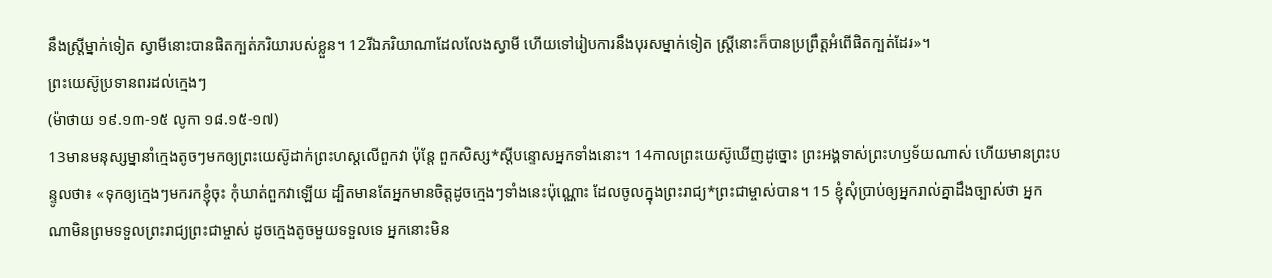នឹងស្ត្រីម្នាក់ទៀត ស្វាមីនោះបានផិតក្បត់ភរិយារបស់ខ្លួន។ 12រីឯភរិយាណាដែលលែងស្វាមី ហើយទៅរៀបការនឹងបុរសម្នាក់ទៀត ស្ត្រីនោះក៏បានប្រព្រឹត្តអំពើផិតក្បត់ដែរ»។
ព្រះយេស៊ូប្រទានពរដល់ក្មេងៗ
(ម៉ាថាយ ១៩.១៣-១៥ លូកា ១៨.១៥-១៧)
13មានមនុស្សម្នានាំក្មេងតូចៗមកឲ្យព្រះយេស៊ូដាក់ព្រះហស្ដលើពួកវា ប៉ុន្តែ ពួកសិស្ស*ស្ដីបន្ទោសអ្នកទាំងនោះ។ 14កាលព្រះយេស៊ូឃើញដូច្នោះ ព្រះអង្គទាស់ព្រះហឫទ័យណាស់ ហើយមានព្រះបន្ទូលថា៖ «ទុកឲ្យក្មេងៗមករកខ្ញុំចុះ កុំឃាត់ពួកវាឡើយ ដ្បិតមានតែអ្នកមានចិត្តដូចក្មេងៗទាំងនេះប៉ុណ្ណោះ ដែលចូលក្នុងព្រះរាជ្យ*ព្រះជាម្ចាស់បាន។ 15 ខ្ញុំសុំប្រាប់ឲ្យអ្នករាល់គ្នាដឹងច្បាស់ថា អ្នកណាមិនព្រមទទួលព្រះរាជ្យព្រះជាម្ចាស់ ដូចក្មេងតូចមួយទទួលទេ អ្នកនោះមិន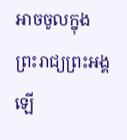អាចចូលក្នុងព្រះរាជ្យព្រះអង្គឡើ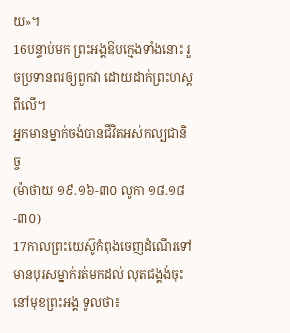យ»។
16បន្ទាប់មក ព្រះអង្គឱបក្មេងទាំងនោះ រួចប្រទានពរឲ្យពួកវា ដោយដាក់ព្រះហស្ដពីលើ។
អ្នកមានម្នាក់ចង់បានជីវិតអស់កល្បជានិច្ច
(ម៉ាថាយ ១៩.១៦-៣០ លូកា ១៨.១៨-៣០)
17កាលព្រះយេស៊ូកំពុងចេញដំណើរទៅ មានបុរសម្នាក់រត់មកដល់ លុតជង្គង់ចុះនៅមុខព្រះអង្គ ទូលថា៖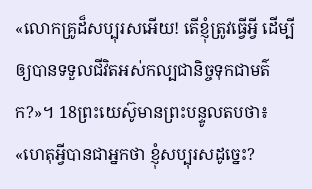«លោកគ្រូដ៏សប្បុរសអើយ! តើខ្ញុំត្រូវធ្វើអ្វី ដើម្បីឲ្យបានទទួលជីវិតអស់កល្បជានិច្ចទុកជាមត៌ក?»។ 18ព្រះយេស៊ូមានព្រះបន្ទូលតបថា៖ «ហេតុអ្វីបានជាអ្នកថា ខ្ញុំសប្បុរសដូច្នេះ?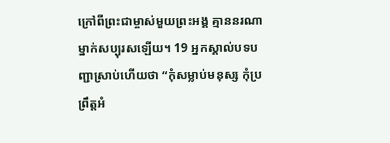ក្រៅពីព្រះជាម្ចាស់មួយព្រះអង្គ គ្មាននរណាម្នាក់សប្បុរសឡើយ។ 19 អ្នកស្គាល់បទបញ្ជាស្រាប់ហើយថា “កុំសម្លាប់មនុស្ស កុំប្រព្រឹត្តអំ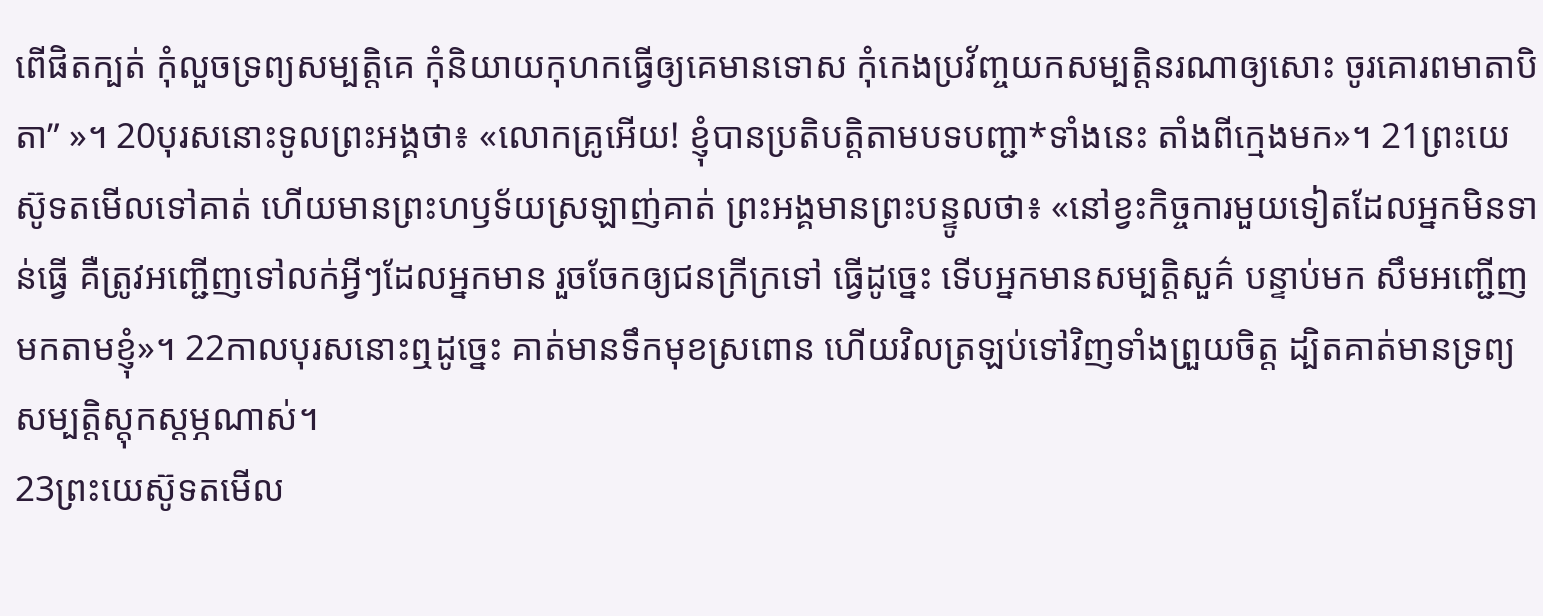ពើផិតក្បត់ កុំលួចទ្រព្យសម្បត្តិគេ កុំនិយាយកុហកធ្វើឲ្យគេមានទោស កុំកេងប្រវ័ញ្ចយកសម្បត្តិនរណាឲ្យសោះ ចូរគោរពមាតាបិតា” »។ 20បុរសនោះទូលព្រះអង្គថា៖ «លោកគ្រូអើយ! ខ្ញុំបានប្រតិបត្តិតាមបទបញ្ជា*ទាំងនេះ តាំងពីក្មេងមក»។ 21ព្រះយេស៊ូទតមើលទៅគាត់ ហើយមានព្រះហឫទ័យស្រឡាញ់គាត់ ព្រះអង្គមានព្រះបន្ទូលថា៖ «នៅខ្វះកិច្ចការមួយទៀតដែលអ្នកមិនទាន់ធ្វើ គឺត្រូវអញ្ជើញទៅលក់អ្វីៗដែលអ្នកមាន រួចចែកឲ្យជនក្រីក្រទៅ ធ្វើដូច្នេះ ទើបអ្នកមានសម្បត្តិសួគ៌ បន្ទាប់មក សឹមអញ្ជើញមកតាមខ្ញុំ»។ 22កាលបុរសនោះឮដូច្នេះ គាត់មានទឹកមុខស្រពោន ហើយវិលត្រឡប់ទៅវិញទាំងព្រួយចិត្ត ដ្បិតគាត់មានទ្រព្យសម្បត្តិស្ដុកស្ដម្ភណាស់។
23ព្រះយេស៊ូទតមើល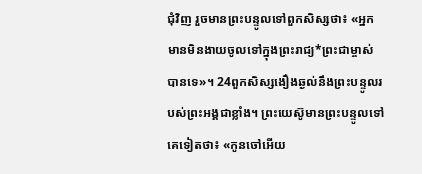ជុំវិញ រួចមានព្រះបន្ទូលទៅពួកសិស្សថា៖ «អ្នកមានមិនងាយចូលទៅក្នុងព្រះរាជ្យ*ព្រះជាម្ចាស់បានទេ»។ 24ពួកសិស្សងឿងឆ្ងល់នឹងព្រះបន្ទូលរបស់ព្រះអង្គជាខ្លាំង។ ព្រះយេស៊ូមានព្រះបន្ទូលទៅគេទៀតថា៖ «កូនចៅអើយ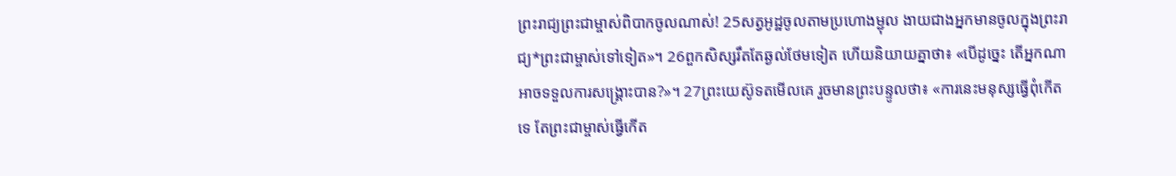ព្រះរាជ្យព្រះជាម្ចាស់ពិបាកចូលណាស់! 25សត្វអូដ្ឋចូលតាមប្រហោងម្ជុល ងាយជាងអ្នកមានចូលក្នុងព្រះរាជ្យ*ព្រះជាម្ចាស់ទៅទៀត»។ 26ពួកសិស្សរឹតតែឆ្ងល់ថែមទៀត ហើយនិយាយគ្នាថា៖ «បើដូច្នេះ តើអ្នកណាអាចទទួលការសង្គ្រោះបាន?»។ 27ព្រះយេស៊ូទតមើលគេ រួចមានព្រះបន្ទូលថា៖ «ការនេះមនុស្សធ្វើពុំកើតទេ តែព្រះជាម្ចាស់ធ្វើកើត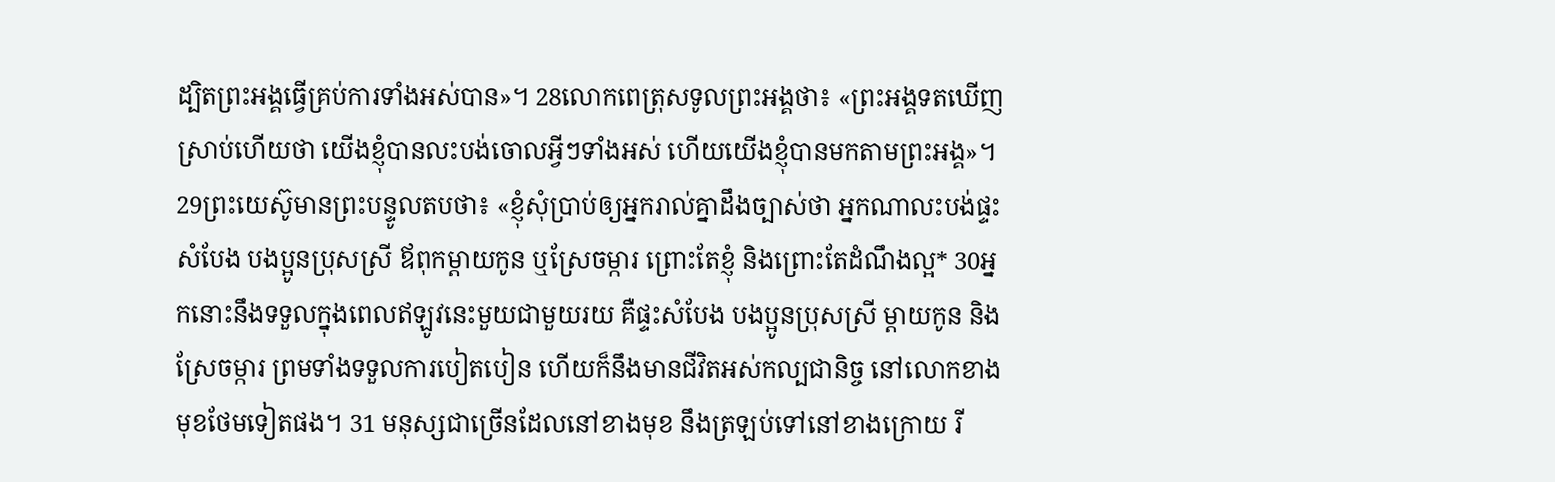ដ្បិតព្រះអង្គធ្វើគ្រប់ការទាំងអស់បាន»។ 28លោកពេត្រុសទូលព្រះអង្គថា៖ «ព្រះអង្គទតឃើញស្រាប់ហើយថា យើងខ្ញុំបានលះបង់ចោលអ្វីៗទាំងអស់ ហើយយើងខ្ញុំបានមកតាមព្រះអង្គ»។ 29ព្រះយេស៊ូមានព្រះបន្ទូលតបថា៖ «ខ្ញុំសុំប្រាប់ឲ្យអ្នករាល់គ្នាដឹងច្បាស់ថា អ្នកណាលះបង់ផ្ទះសំបែង បងប្អូនប្រុសស្រី ឪពុកម្ដាយកូន ឬស្រែចម្ការ ព្រោះតែខ្ញុំ និងព្រោះតែដំណឹងល្អ* 30អ្នកនោះនឹងទទួលក្នុងពេលឥឡូវនេះមួយជាមួយរយ គឺផ្ទះសំបែង បងប្អូនប្រុសស្រី ម្ដាយកូន និងស្រែចម្ការ ព្រមទាំងទទួលការបៀតបៀន ហើយក៏នឹងមានជីវិតអស់កល្បជានិច្ច នៅលោកខាងមុខថែមទៀតផង។ 31 មនុស្សជាច្រើនដែលនៅខាងមុខ នឹងត្រឡប់ទៅនៅខាងក្រោយ រី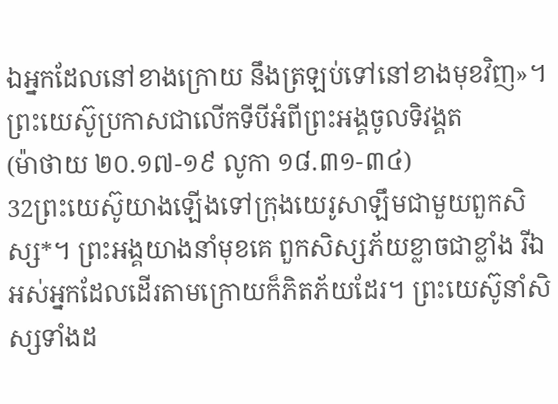ឯអ្នកដែលនៅខាងក្រោយ នឹងត្រឡប់ទៅនៅខាងមុខវិញ»។
ព្រះយេស៊ូប្រកាសជាលើកទីបីអំពីព្រះអង្គចូលទិវង្គត
(ម៉ាថាយ ២០.១៧-១៩ លូកា ១៨.៣១-៣៤)
32ព្រះយេស៊ូយាងឡើងទៅក្រុងយេរូសាឡឹមជាមួយពួកសិស្ស*។ ព្រះអង្គយាងនាំមុខគេ ពួកសិស្សភ័យខ្លាចជាខ្លាំង រីឯអស់អ្នកដែលដើរតាមក្រោយក៏ភិតភ័យដែរ។ ព្រះយេស៊ូនាំសិស្សទាំងដ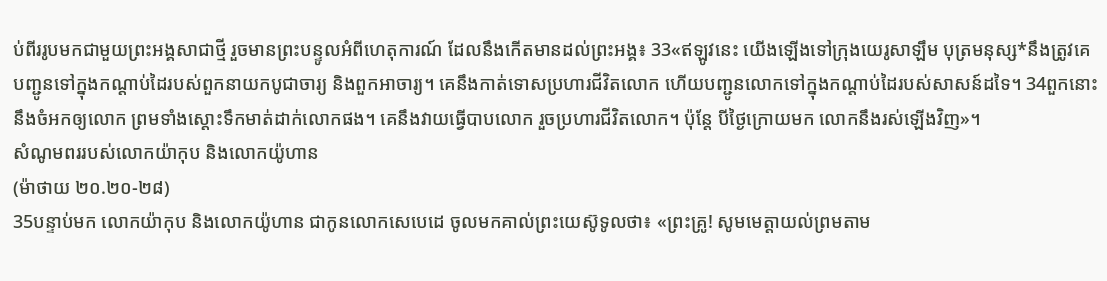ប់ពីររូបមកជាមួយព្រះអង្គសាជាថ្មី រួចមានព្រះបន្ទូលអំពីហេតុការណ៍ ដែលនឹងកើតមានដល់ព្រះអង្គ៖ 33«ឥឡូវនេះ យើងឡើងទៅក្រុងយេរូសាឡឹម បុត្រមនុស្ស*នឹងត្រូវគេបញ្ជូនទៅក្នុងកណ្ដាប់ដៃរបស់ពួកនាយកបូជាចារ្យ និងពួកអាចារ្យ។ គេនឹងកាត់ទោសប្រហារជីវិតលោក ហើយបញ្ជូនលោកទៅក្នុងកណ្ដាប់ដៃរបស់សាសន៍ដទៃ។ 34ពួកនោះនឹងចំអកឲ្យលោក ព្រមទាំងស្ដោះទឹកមាត់ដាក់លោកផង។ គេនឹងវាយធ្វើបាបលោក រួចប្រហារជីវិតលោក។ ប៉ុន្តែ បីថ្ងៃក្រោយមក លោកនឹងរស់ឡើងវិញ»។
សំណូមពររបស់លោកយ៉ាកុប និងលោកយ៉ូហាន
(ម៉ាថាយ ២០.២០-២៨)
35បន្ទាប់មក លោកយ៉ាកុប និងលោកយ៉ូហាន ជាកូនលោកសេបេដេ ចូលមកគាល់ព្រះយេស៊ូទូលថា៖ «ព្រះគ្រូ! សូមមេត្តាយល់ព្រមតាម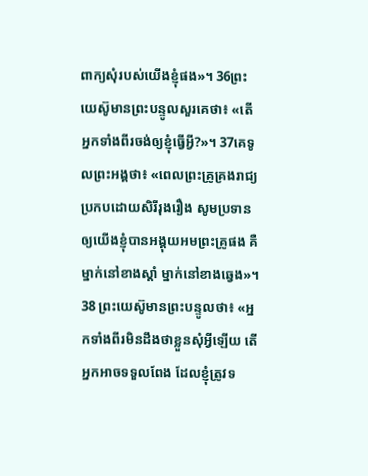ពាក្យសុំរបស់យើងខ្ញុំផង»។ 36ព្រះយេស៊ូមានព្រះបន្ទូលសួរគេថា៖ «តើអ្នកទាំងពីរចង់ឲ្យខ្ញុំធ្វើអ្វី?»។ 37គេទូលព្រះអង្គថា៖ «ពេលព្រះគ្រូគ្រងរាជ្យប្រកបដោយសិរីរុងរឿង សូមប្រទានឲ្យយើងខ្ញុំបានអង្គុយអមព្រះគ្រូផង គឺម្នាក់នៅខាងស្ដាំ ម្នាក់នៅខាងឆ្វេង»។ 38 ព្រះយេស៊ូមានព្រះបន្ទូលថា៖ «អ្នកទាំងពីរមិនដឹងថាខ្លួនសុំអ្វីឡើយ តើអ្នកអាចទទួលពែង ដែលខ្ញុំត្រូវទ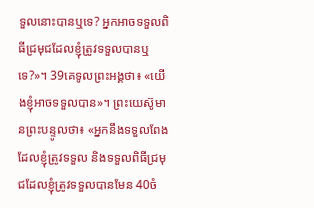ទួលនោះបានឬទេ? អ្នកអាចទទួលពិធីជ្រមុជដែលខ្ញុំត្រូវទទួលបានឬទេ?»។ 39គេទូលព្រះអង្គថា៖ «យើងខ្ញុំអាចទទួលបាន»។ ព្រះយេស៊ូមានព្រះបន្ទូលថា៖ «អ្នកនឹងទទួលពែងដែលខ្ញុំត្រូវទទួល និងទទួលពិធីជ្រមុជដែលខ្ញុំត្រូវទទួលបានមែន 40ចំ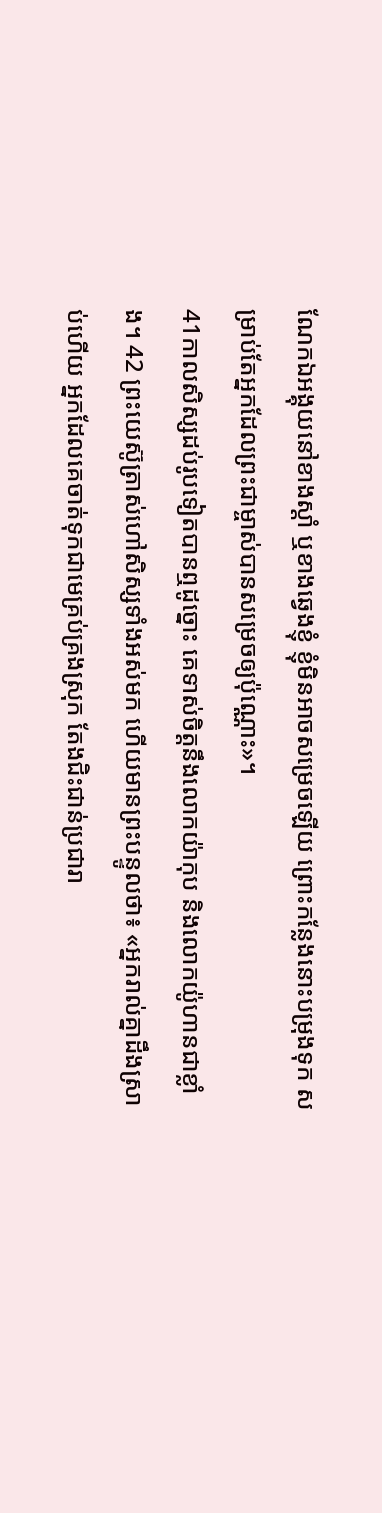ណែកឯអង្គុយនៅខាងស្ដាំ ឬខាងឆ្វេងខ្ញុំ ខ្ញុំមិនអាចសម្រេចឡើយ ព្រោះកន្លែងនោះបម្រុងទុក សម្រាប់តែអ្នកដែលព្រះជាម្ចាស់បានសម្រេចឲ្យប៉ុណ្ណោះ»។
41កាលសិស្សដប់រូបទៀតបានឮដូច្នោះ គេទាស់ចិត្តនឹងលោកយ៉ាកុប និងលោកយ៉ូហានជាខ្លាំង។ 42 ព្រះយេស៊ូត្រាស់ហៅសិស្សទាំងអស់មក ហើយមានព្រះបន្ទូលថា៖ «អ្នករាល់គ្នាដឹងស្រាប់ហើយ អ្នកដែលគេចាត់ទុកជាមេគ្រប់គ្រងស្រុក តែងជិះជាន់ប្រជារា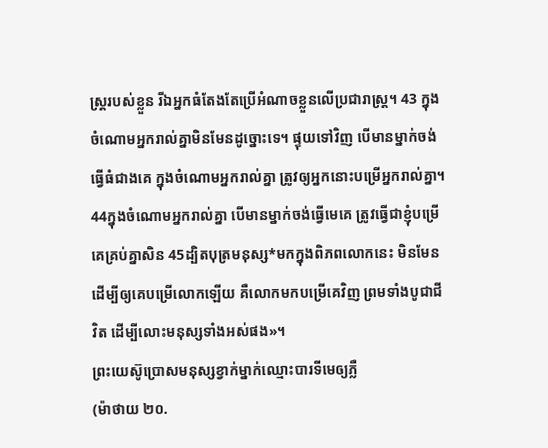ស្ត្ររបស់ខ្លួន រីឯអ្នកធំតែងតែប្រើអំណាចខ្លួនលើប្រជារាស្ត្រ។ 43 ក្នុងចំណោមអ្នករាល់គ្នាមិនមែនដូច្នោះទេ។ ផ្ទុយទៅវិញ បើមានម្នាក់ចង់ធ្វើធំជាងគេ ក្នុងចំណោមអ្នករាល់គ្នា ត្រូវឲ្យអ្នកនោះបម្រើអ្នករាល់គ្នា។ 44ក្នុងចំណោមអ្នករាល់គ្នា បើមានម្នាក់ចង់ធ្វើមេគេ ត្រូវធ្វើជាខ្ញុំបម្រើគេគ្រប់គ្នាសិន 45ដ្បិតបុត្រមនុស្ស*មកក្នុងពិភពលោកនេះ មិនមែនដើម្បីឲ្យគេបម្រើលោកឡើយ គឺលោកមកបម្រើគេវិញ ព្រមទាំងបូជាជីវិត ដើម្បីលោះមនុស្សទាំងអស់ផង»។
ព្រះយេស៊ូប្រោសមនុស្សខ្វាក់ម្នាក់ឈ្មោះបារទីមេឲ្យភ្លឺ
(ម៉ាថាយ ២០.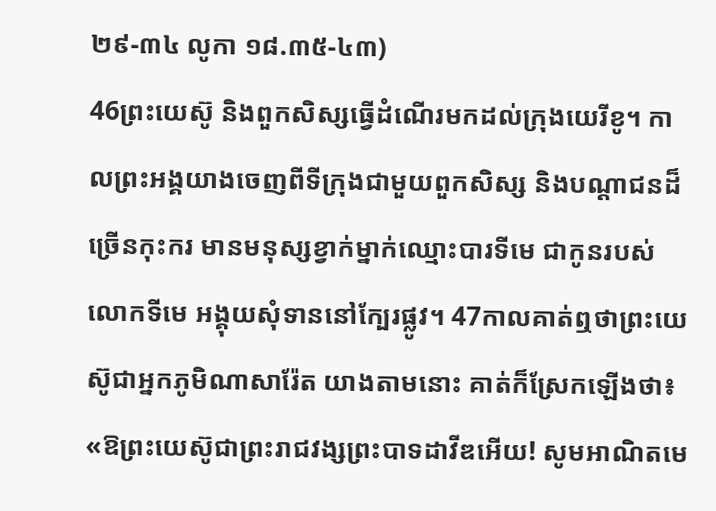២៩-៣៤ លូកា ១៨.៣៥-៤៣)
46ព្រះយេស៊ូ និងពួកសិស្សធ្វើដំណើរមកដល់ក្រុងយេរីខូ។ កាលព្រះអង្គយាងចេញពីទីក្រុងជាមួយពួកសិស្ស និងបណ្ដាជនដ៏ច្រើនកុះករ មានមនុស្សខ្វាក់ម្នាក់ឈ្មោះបារទីមេ ជាកូនរបស់លោកទីមេ អង្គុយសុំទាននៅក្បែរផ្លូវ។ 47កាលគាត់ឮថាព្រះយេស៊ូជាអ្នកភូមិណាសារ៉ែត យាងតាមនោះ គាត់ក៏ស្រែកឡើងថា៖ «ឱព្រះយេស៊ូជាព្រះរាជវង្សព្រះបាទដាវីឌអើយ! សូមអាណិតមេ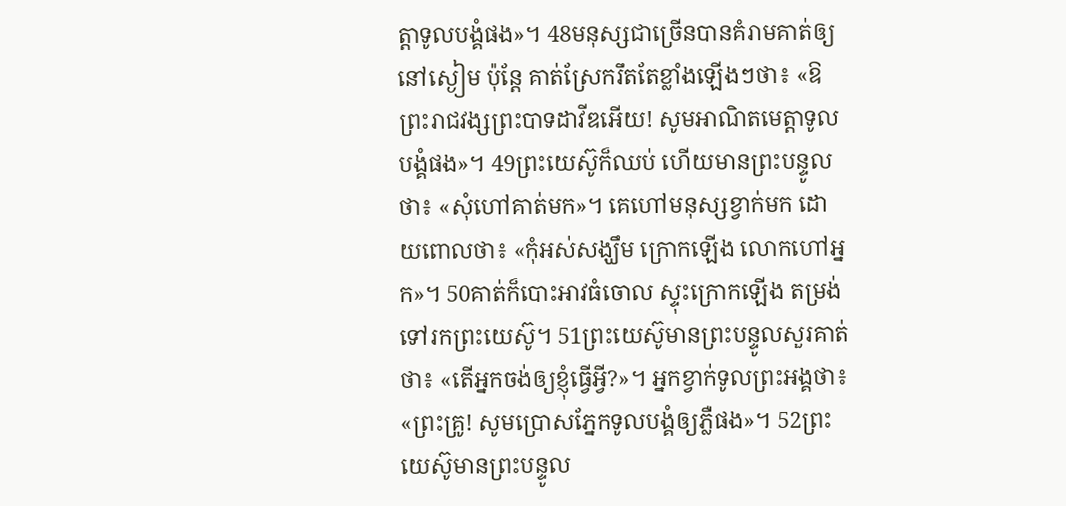ត្តាទូលបង្គំផង»។ 48មនុស្សជាច្រើនបានគំរាមគាត់ឲ្យនៅស្ងៀម ប៉ុន្តែ គាត់ស្រែករឹតតែខ្លាំងឡើងៗថា៖ «ឱព្រះរាជវង្សព្រះបាទដាវីឌអើយ! សូមអាណិតមេត្តាទូលបង្គំផង»។ 49ព្រះយេស៊ូក៏ឈប់ ហើយមានព្រះបន្ទូលថា៖ «សុំហៅគាត់មក»។ គេហៅមនុស្សខ្វាក់មក ដោយពោលថា៖ «កុំអស់សង្ឃឹម ក្រោកឡើង លោកហៅអ្នក»។ 50គាត់ក៏បោះអាវធំចោល ស្ទុះក្រោកឡើង តម្រង់ទៅរកព្រះយេស៊ូ។ 51ព្រះយេស៊ូមានព្រះបន្ទូលសួរគាត់ថា៖ «តើអ្នកចង់ឲ្យខ្ញុំធ្វើអ្វី?»។ អ្នកខ្វាក់ទូលព្រះអង្គថា៖ «ព្រះគ្រូ! សូមប្រោសភ្នែកទូលបង្គំឲ្យភ្លឺផង»។ 52ព្រះយេស៊ូមានព្រះបន្ទូល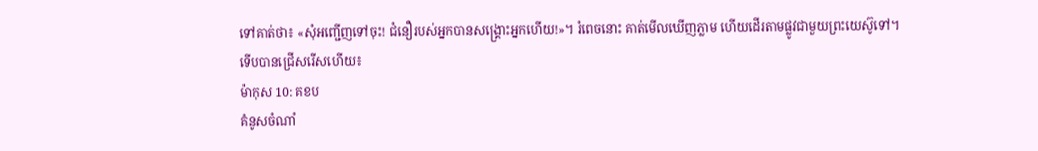ទៅគាត់ថា៖ «សុំអញ្ជើញទៅចុះ! ជំនឿរបស់អ្នកបានសង្គ្រោះអ្នកហើយ!»។ រំពេចនោះ គាត់មើលឃើញភ្លាម ហើយដើរតាមផ្លូវជាមួយព្រះយេស៊ូទៅ។
ទើបបានជ្រើសរើសហើយ៖
ម៉ាកុស 10: គខប
គំនូសចំណាំ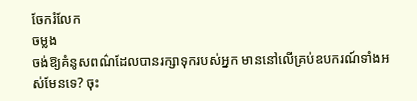ចែករំលែក
ចម្លង
ចង់ឱ្យគំនូសពណ៌ដែលបានរក្សាទុករបស់អ្នក មាននៅលើគ្រប់ឧបករណ៍ទាំងអស់មែនទេ? ចុះ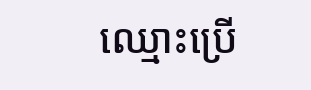ឈ្មោះប្រើ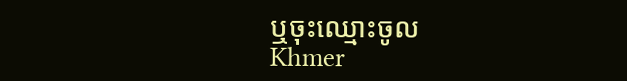ឬចុះឈ្មោះចូល
Khmer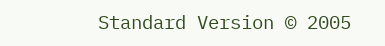Standard Version © 2005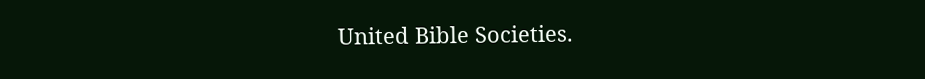United Bible Societies.